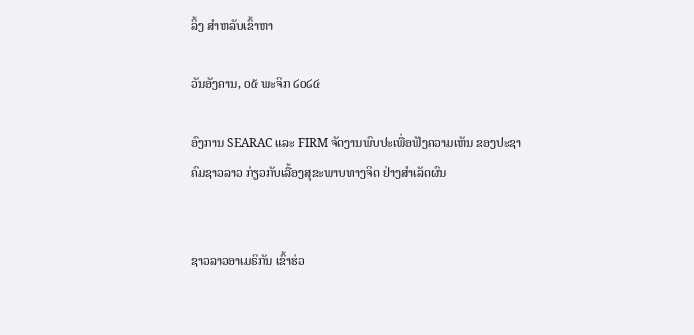ລິ້ງ ສຳຫລັບເຂົ້າຫາ

ວັນອັງຄານ, ໐໕ ພະຈິກ ໒໐໒໔

ອົງການ SEARAC ແລະ FIRM ຈັດງານພົບປະເພື່ອຟັງຄວາມເຫັນ ຂອງປະຊາຄົມຊາວລາວ ກ່ຽວກັບເລື້ອງສຸຂະພາບທາງຈິດ ຢ່າງສຳເລັດຜົນ


ຊາວລາວອາເມຣິກັນ ເຂົ້າຮ່ວ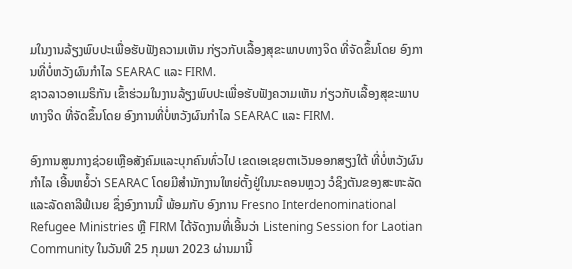ມໃນງານລ້ຽງພົບປະເພື່ອຮັບຟັງຄວາມເຫັນ ກ່ຽວກັບເລື້ອງສຸຂະພາບທາງຈິດ ທີ່ຈັດຂຶ້ນໂດຍ ອົງການທີ່ບໍ່ຫວັງຜົນກຳໄລ SEARAC ແລະ FIRM.
ຊາວລາວອາເມຣິກັນ ເຂົ້າຮ່ວມໃນງານລ້ຽງພົບປະເພື່ອຮັບຟັງຄວາມເຫັນ ກ່ຽວກັບເລື້ອງສຸຂະພາບທາງຈິດ ທີ່ຈັດຂຶ້ນໂດຍ ອົງການທີ່ບໍ່ຫວັງຜົນກຳໄລ SEARAC ແລະ FIRM.

ອົງການສູນກາງຊ່ວຍເຫຼືອສັງຄົມແລະບຸກຄົນທົ່ວໄປ ເຂດເອເຊຍຕາເວັນອອກສຽງໃຕ້ ທີ່ບໍ່ຫວັງຜົນກຳໄລ ເອີ້ນຫຍໍ້ວ່າ SEARAC ໂດຍມີສຳນັກງານໃຫຍ່ຕັ້ງຢູ່ໃນນະຄອນຫຼວງ ວໍຊິງຕັນຂອງສະຫະລັດ ແລະລັດຄາລີຟໍເນຍ ຊຶ່ງອົງການນີ້ ພ້ອມກັບ ອົງການ Fresno Interdenominational Refugee Ministries ຫຼື FIRM ໄດ້ຈັດງານທີ່ເອີ້ນວ່າ Listening Session for Laotian Community ໃນວັນທີ 25 ກຸມພາ 2023 ຜ່ານມານີ້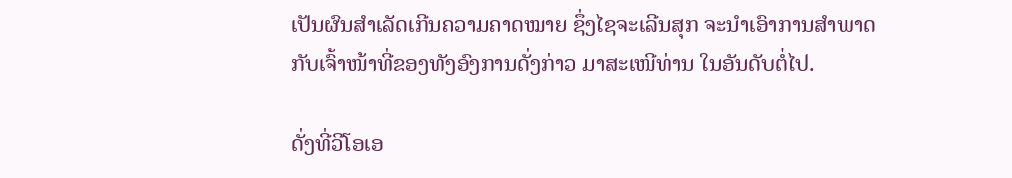ເປັນຜົນສຳເລັດເກີນຄວາມຄາດໝາຍ ຊຶ່ງໄຊຈະເລີນສຸກ ຈະນຳເອົາການສຳພາດ ກັບເຈົ້າໜ້າທີ່ຂອງທັງອົງການດັ່ງກ່າວ ມາສະເໜີທ່ານ ໃນອັນດັບຕໍ່ໄປ.

ດັ່ງທີ່ວີໂອເອ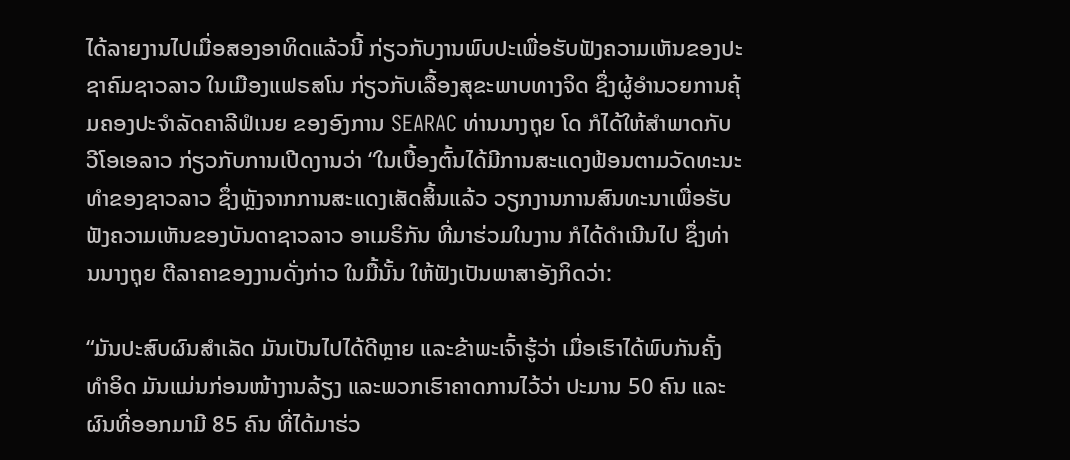ໄດ້ລາຍງານໄປເມື່ອສອງອາທິດແລ້ວນີ້ ກ່ຽວກັບງານພົບປະເພື່ອຮັບຟັງຄວາມເຫັນຂອງປະຊາຄົມຊາວລາວ ໃນເມືອງແຟຣສໂນ ກ່ຽວກັບເລື້ອງສຸຂະພາບທາງຈິດ ຊຶ່ງຜູ້ອຳນວຍການຄຸ້ມຄອງປະຈຳລັດຄາລີຟໍເນຍ ຂອງອົງການ SEARAC ທ່ານນາງຖຸຍ ໂດ ກໍໄດ້ໃຫ້ສຳພາດກັບວີໂອເອລາວ ກ່ຽວກັບການເປີດງານວ່າ “ໃນເບື້ອງຕົ້ນໄດ້ມີການສະແດງຟ້ອນຕາມວັດທະນະທຳຂອງຊາວລາວ ຊຶ່ງຫຼັງຈາກການສະແດງເສັດສິ້ນແລ້ວ ວຽກງານການສົນທະນາເພື່ອຮັບຟັງຄວາມເຫັນຂອງບັນດາຊາວລາວ ອາເມຣິກັນ ທີ່ມາຮ່ວມໃນງານ ກໍໄດ້ດຳເນີນໄປ ຊຶ່ງທ່ານນາງຖຸຍ ຕີລາຄາຂອງງານດັ່ງກ່າວ ໃນມື້ນັ້ນ ໃຫ້ຟັງເປັນພາສາອັງກິດວ່າ:

“ມັນປະສົບຜົນສຳເລັດ ມັນເປັນໄປໄດ້ດີຫຼາຍ ແລະຂ້າພະເຈົ້າຮູ້ວ່າ ເມື່ອເຮົາໄດ້ພົບກັນຄັ້ງທຳອິດ ມັນແມ່ນກ່ອນໜ້າງານລ້ຽງ ແລະພວກເຮົາຄາດການໄວ້ວ່າ ປະມານ 50 ຄົນ ແລະຜົນທີ່ອອກມາມີ 85 ຄົນ ທີ່ໄດ້ມາຮ່ວ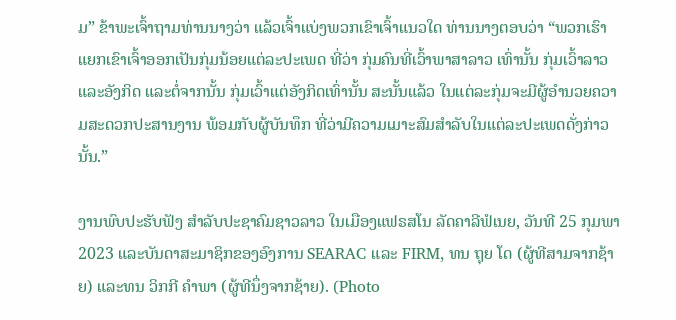ມ” ຂ້າພະເຈົ້າຖາມທ່ານນາງວ່າ ແລ້ວເຈົ້າແບ່ງພວກເຂົາເຈົ້າແນວໃດ ທ່ານນາງຕອບວ່າ “ພວກເຮົາແຍກເຂົາເຈົ້າອອກເປັນກຸ່ມນ້ອຍແຕ່ລະປະເພດ ທີ່ວ່າ ກຸ່ມຄົນທີ່ເວົ້າພາສາລາວ ເທົ່ານັ້ນ ກຸ່ມເວົ້າລາວແລະອັງກິດ ແລະຕໍ່ຈາກນັ້ນ ກຸ່ມເວົ້າແຕ່ອັງກິດເທົ່ານັ້ນ ສະນັ້ນແລ້ວ ໃນແຕ່ລະກຸ່ມຈະມີຜູ້ອຳນວຍຄວາມສະດວກປະສານງານ ພ້ອມກັບຜູ້ບັນທຶກ ທີ່ວ່າມີຄວາມເມາະສົມສຳລັບໃນແຕ່ລະປະເພດດັ່ງກ່າວນັ້ນ.”

ງານພົບປະຮັບຟັງ ສຳລັບປະຊາຄົມຊາວລາວ ໃນເມືອງແຟຣສໂນ ລັດຄາລີຟໍເນຍ, ວັນທີ 25 ກຸມພາ 2023 ແລະບັນດາສະມາຊິກຂອງອົງການ SEARAC ແລະ FIRM, ທນ ຖຸຍ ໂດ (ຜູ້ທີສາມຈາກຊ້າຍ) ແລະທນ ວິກກີ ຄຳພາ (ຜູ້ທີນຶ່ງຈາກຊ້າຍ). (Photo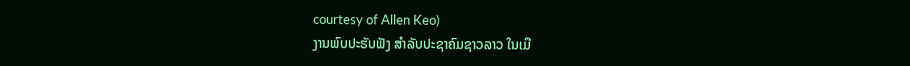courtesy of Allen Keo)
ງານພົບປະຮັບຟັງ ສຳລັບປະຊາຄົມຊາວລາວ ໃນເມື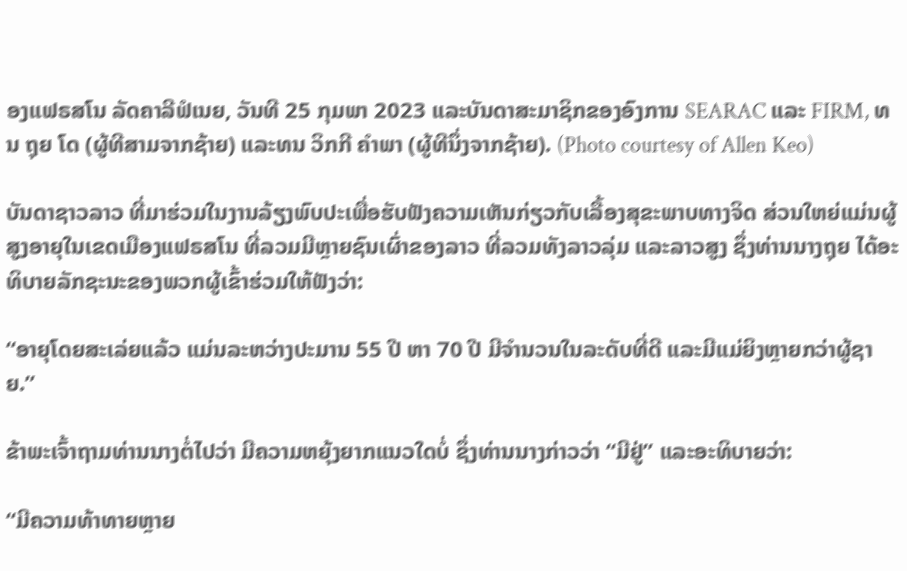ອງແຟຣສໂນ ລັດຄາລີຟໍເນຍ, ວັນທີ 25 ກຸມພາ 2023 ແລະບັນດາສະມາຊິກຂອງອົງການ SEARAC ແລະ FIRM, ທນ ຖຸຍ ໂດ (ຜູ້ທີສາມຈາກຊ້າຍ) ແລະທນ ວິກກີ ຄຳພາ (ຜູ້ທີນຶ່ງຈາກຊ້າຍ). (Photo courtesy of Allen Keo)

ບັນດາຊາວລາວ ທີ່ມາຮ່ວມໃນງານລ້ຽງພົບປະເພື່ອຮັບຟັງຄວາມເຫັນກ່ຽວກັບເລື້ອງສຸຂະພາບທາງຈິດ ສ່ວນໃຫຍ່ແມ່ນຜູ້ສູງອາຍຸໃນເຂດເມືອງແຟຣສໂນ ທີ່ລວມມີຫຼາຍຊົນເຜົ່າຂອງລາວ ທີ່ລວມທັງລາວລຸ່ມ ແລະລາວສູງ ຊຶ່ງທ່ານນາງຖຸຍ ໄດ້ອະທິບາຍລັກຊະນະຂອງພວກຜູ້ເຂົ້າຮ່ວມໃຫ້ຟັງວ່າ:

“ອາຍຸໂດຍສະເລ່ຍແລ້ວ ແມ່ນລະຫວ່າງປະມານ 55 ປີ ຫາ 70 ປີ ມີຈຳນວນໃນລະດັບທີ່ດີ ແລະມີແມ່ຍິງຫຼາຍກວ່າຜູ້ຊາຍ.”

ຂ້າພະເຈົ້າຖາມທ່ານນາງຕໍ່ໄປວ່າ ມີຄວາມຫຍຸ້ງຍາກແນວໃດບໍ່ ຊຶ່ງທ່ານນາງກ່າວວ່າ “ມີຢູ່” ແລະອະທິບາຍວ່າ:

“ມີຄວາມທ້າທາຍຫຼາຍ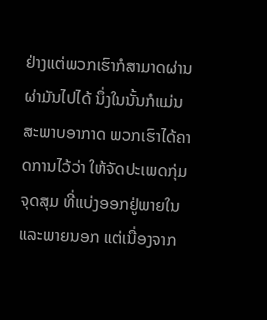ຢ່າງແຕ່ພວກເຮົາກໍສາມາດຜ່ານຜ່າມັນໄປໄດ້ ນຶ່ງໃນນັ້ນກໍແມ່ນສະພາບອາກາດ ພວກເຮົາໄດ້ຄາດການໄວ້ວ່າ ໃຫ້ຈັດປະເພດກຸ່ມຈຸດສຸມ ທີ່ແບ່ງອອກຢູ່ພາຍໃນ ແລະພາຍນອກ ແຕ່ເນື່ອງຈາກ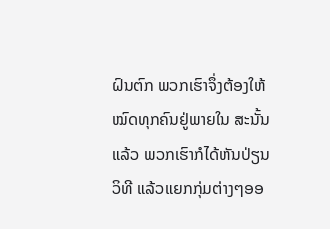ຝົນຕົກ ພວກເຮົາຈຶ່ງຕ້ອງໃຫ້ໝົດທຸກຄົນຢູ່ພາຍໃນ ສະນັ້ນແລ້ວ ພວກເຮົາກໍໄດ້ຫັນປ່ຽນວິທີ ແລ້ວແຍກກຸ່ມຕ່າງໆອອ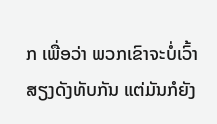ກ ເພື່ອວ່າ ພວກເຂົາຈະບໍ່ເວົ້າສຽງດັງທັບກັນ ແຕ່ມັນກໍຍັງ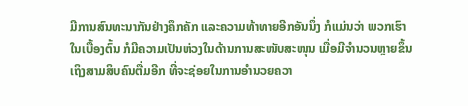ມີການສົນທະນາກັນຢ່າງຄຶກຄັກ ແລະຄວາມທ້າທາຍອີກອັນນຶ່ງ ກໍແມ່ນວ່າ ພວກເຮົາ ໃນເບື້ອງຕົ້ນ ກໍມີຄວາມເປັນຫ່ວງໃນດ້ານການສະໜັບສະໜຸນ ເມື່ອມີຈຳນວນຫຼາຍຂຶ້ນເຖິງສາມສິບຄົນຕື່ມອີກ ທີ່ຈະຊ່ອຍໃນການອຳນວຍຄວາ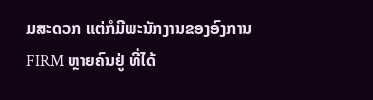ມສະດວກ ແຕ່ກໍມີພະນັກງານຂອງອົງການ FIRM ຫຼາຍຄົນຢູ່ ທີ່ໄດ້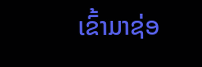ເຂົ້າມາຊ່ອ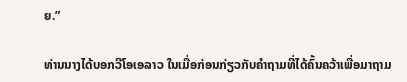ຍ.”

ທ່ານນາງໄດ້ບອກວີໂອເອລາວ ໃນເມື່ອກ່ອນກ່ຽວກັບຄຳຖາມທີ່ໄດ້ຄົ້ນຄວ້າເພື່ອມາຖາມ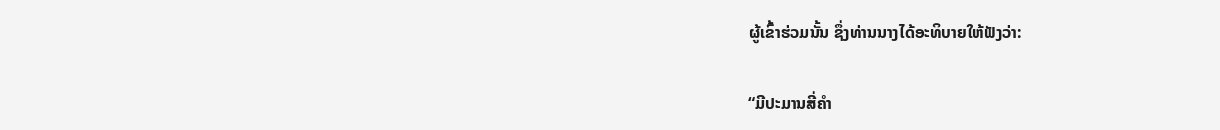ຜູ້ເຂົ້າຮ່ວມນັ້ນ ຊຶ່ງທ່ານນາງໄດ້ອະທິບາຍໃຫ້ຟັງວ່າ:

“ມີປະມານສີ່ຄຳ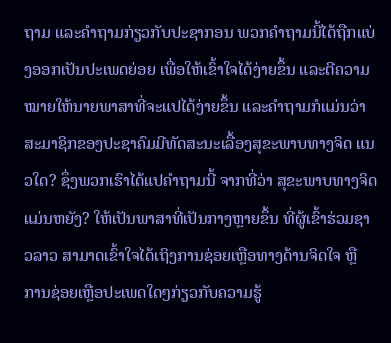ຖາມ ແລະຄຳຖາມກ່ຽວກັບປະຊາກອນ ພວກຄຳຖາມນີ້ໄດ້ຖືກແບ່ງອອກເປັນປະເພດຍ່ອຍ ເພື່ອໃຫ້ເຂົ້າໃຈໄດ້ງ່າຍຂຶ້ນ ແລະຕີຄວາມໝາຍໃຫ້ນາຍພາສາທີ່ຈະແປໄດ້ງ່າຍຂຶ້ນ ແລະຄຳຖາມກໍແມ່ນວ່າ ສະມາຊິກຂອງປະຊາຄົມມີທັດສະນະເລື້ອງສຸຂະພາບທາງຈິດ ແນວໃດ? ຊຶ່ງພວກເຮົາໄດ້ແປຄຳຖາມນີ້ ຈາກທີ່ວ່າ ສຸຂະພາບທາງຈິດແມ່ນຫຍັງ? ໃຫ້ເປັນພາສາທີ່ເປັນກາງຫຼາຍຂຶ້ນ ທີ່ຜູ້ເຂົ້າຮ່ວມຊາວລາວ ສາມາດເຂົ້າໃຈໄດ້ເຖິງການຊ່ອຍເຫຼືອທາງດ້ານຈິດໃຈ ຫຼື ການຊ່ອຍເຫຼືອປະເພດໃດໆກ່ຽວກັບຄວາມຮູ້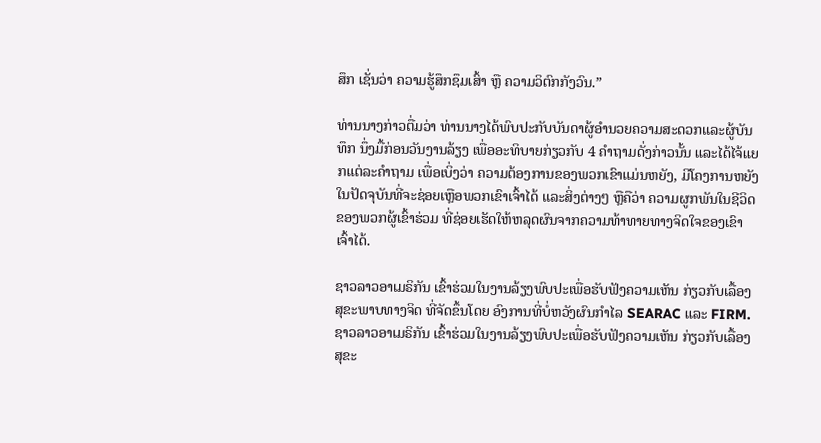ສຶກ ເຊັ່ນວ່າ ຄວາມຮູ້ສຶກຊຶມເສົ້າ ຫຼື ຄວາມວິຕົກກັງວົນ.”

ທ່ານນາງກ່າວຕື່ມວ່າ ທ່ານນາງໄດ້ພົບປະກັບບັນດາຜູ້ອຳນວຍຄວາມສະດວກແລະຜູ້ບັນທຶກ ນຶ່ງມື້ກ່ອນວັນງານລ້ຽງ ເພື່ອອະທິບາຍກ່ຽວກັບ 4 ຄຳຖາມດັ່ງກ່າວນັ້ນ ແລະໄດ້ໄຈ້ແຍກແຕ່ລະຄຳຖາມ ເພື່ອເບິ່ງວ່າ ຄວາມຕ້ອງການຂອງພວກເຂົາແມ່ນຫຍັງ, ມີໂຄງການຫຍັງໃນປັດຈຸບັນທີ່ຈະຊ່ອຍເຫຼືອພວກເຂົາເຈົ້າໄດ້ ແລະສິ່ງຕ່າງໆ ຫຼືຄືວ່າ ຄວາມຜູກພັນໃນຊີວິດຂອງພວກຜູ້ເຂົ້າຮ່ວມ ທີ່ຊ່ອຍເຮັດໃຫ້ຫລຸດຜົນຈາກຄວາມທ້າທາຍທາງຈິດໃຈຂອງເຂົາເຈົ້າໄດ້.

ຊາວລາວອາເມຣິກັນ ເຂົ້າຮ່ວມໃນງານລ້ຽງພົບປະເພື່ອຮັບຟັງຄວາມເຫັນ ກ່ຽວກັບເລື້ອງສຸຂະພາບທາງຈິດ ທີ່ຈັດຂຶ້ນໂດຍ ອົງການທີ່ບໍ່ຫວັງຜົນກຳໄລ SEARAC ແລະ FIRM.
ຊາວລາວອາເມຣິກັນ ເຂົ້າຮ່ວມໃນງານລ້ຽງພົບປະເພື່ອຮັບຟັງຄວາມເຫັນ ກ່ຽວກັບເລື້ອງສຸຂະ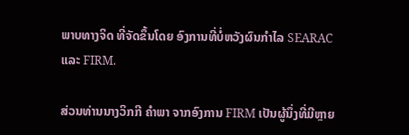ພາບທາງຈິດ ທີ່ຈັດຂຶ້ນໂດຍ ອົງການທີ່ບໍ່ຫວັງຜົນກຳໄລ SEARAC ແລະ FIRM.

ສ່ວນທ່ານນາງວິກກີ ຄຳພາ ຈາກອົງການ FIRM ເປັນຜູ້ນຶ່ງທີ່ມີຫຼາຍ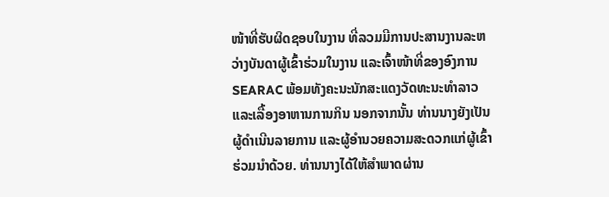ໜ້າທີ່ຮັບຜິດຊອບໃນງານ ທີ່ລວມມີການປະສານງານລະຫວ່າງບັນດາຜູ້ເຂົ້າຮ່ວມໃນງານ ແລະເຈົ້າໜ້າທີ່ຂອງອົງການ SEARAC ພ້ອມທັງຄະນະນັກສະແດງວັດທະນະທຳລາວ ແລະເລື້ອງອາຫານການກິນ ນອກຈາກນັ້ນ ທ່ານນາງຍັງເປັນຜູ້ດຳເນີນລາຍການ ແລະຜູ້ອຳນວຍຄວາມສະດວກແກ່ຜູ້ເຂົ້າຮ່ວມນຳດ້ວຍ. ທ່ານນາງໄດ້ໃຫ້ສຳພາດຜ່ານ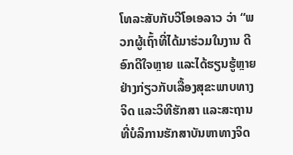ໂທລະສັບກັບວີໂອເອລາວ ວ່າ “ພວກຜູ້ເຖົ້າທີ່ໄດ້ມາຮ່ວມໃນງານ ດີອົກດີໃຈຫຼາຍ ແລະໄດ້ຮຽນຮູ້ຫຼາຍຢ່າງກ່ຽວກັບເລື້ອງສຸຂະພາບທາງຈິດ ແລະວິທີຮັກສາ ແລະສະຖານທີ່ບໍລິການຮັກສາບັນຫາທາງຈິດ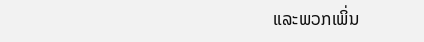ແລະພວກເພິ່ນ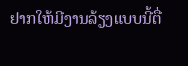ຢາກໃຫ້ມີງານລ້ຽງແບບນີ້ຕື່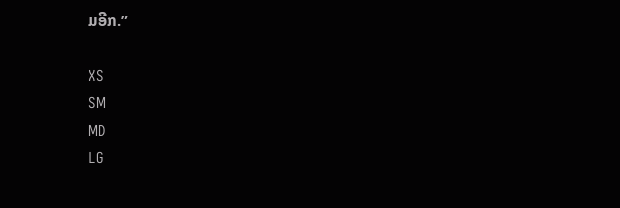ມອີກ.”

XS
SM
MD
LG